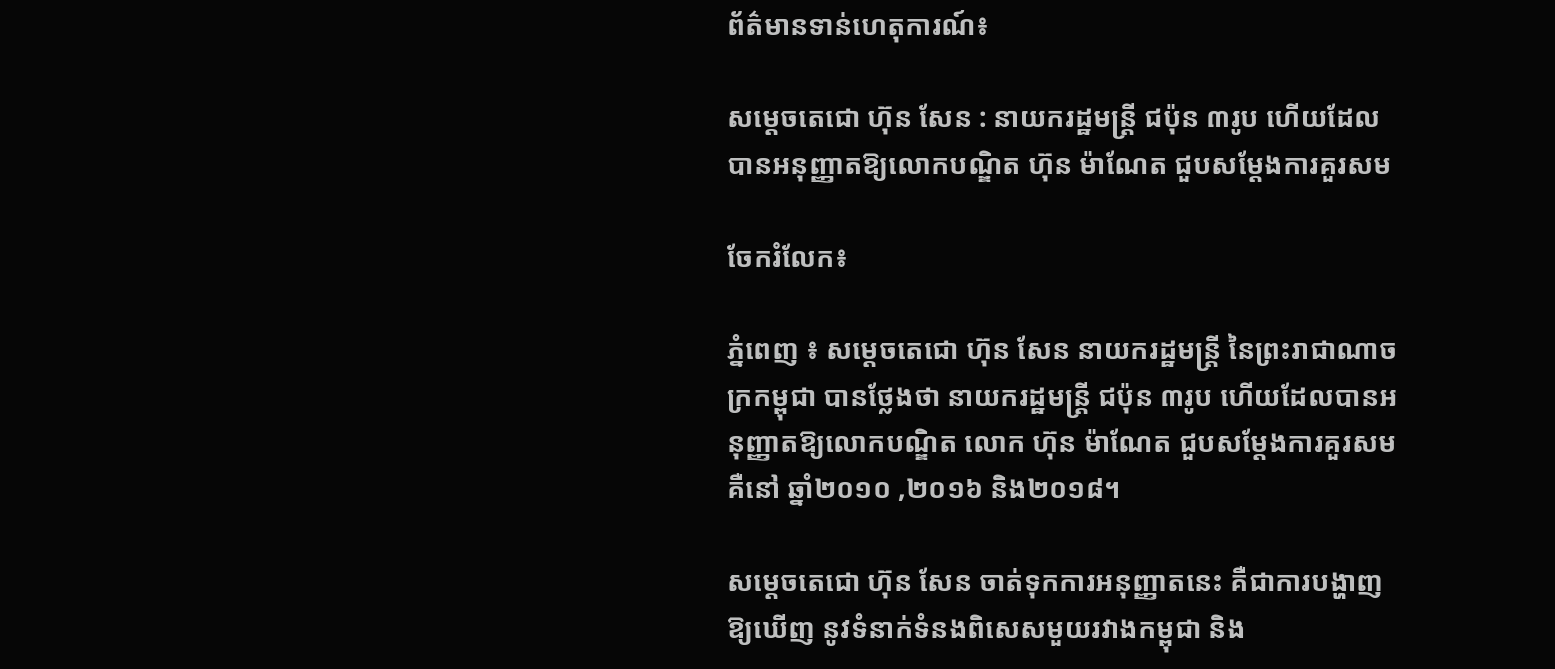ព័ត៌មានទាន់ហេតុការណ៍៖

សម្តេចតេជោ ហ៊ុន សែន : នាយករដ្ឋមន្រ្តី ជប៉ុន ៣រូប ហើយដែលបានអនុញ្ញាតឱ្យលោកបណ្ឌិត ហ៊ុន ម៉ាណែត ជួបសម្តែងការគួរសម

ចែករំលែក៖

ភ្នំពេញ ៖ សម្តេចតេជោ ហ៊ុន សែន នាយករដ្ឋមន្ត្រី នៃព្រះរាជាណាចក្រកម្ពុជា បានថ្លែងថា នាយករដ្ឋមន្រ្តី ជប៉ុន ៣រូប ហើយដែលបានអនុញ្ញាតឱ្យលោកបណ្ឌិត លោក ហ៊ុន ម៉ាណែត ជួបសម្តែងការគួរសម គឺនៅ ឆ្នាំ២០១០ ,២០១៦ និង២០១៨។

សម្តេចតេជោ ហ៊ុន សែន ចាត់ទុកការអនុញ្ញាតនេះ គឺជាការបង្ហាញឱ្យឃើញ នូវទំនាក់ទំនងពិសេសមួយរវាងកម្ពុជា និង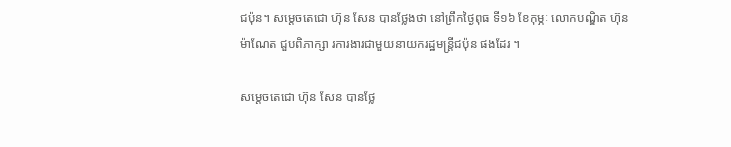ជប៉ុន។ សម្តេចតេជោ ហ៊ុន សែន បានថ្លែងថា នៅព្រឹកថ្ងៃពុធ ទី១៦ ខែកុម្ភៈ លោកបណ្ឌិត ហ៊ុន ម៉ាណែត ជួបពិភាក្សា រការងារជាមួយនាយករដ្ឋមន្រ្តីជប៉ុន ផងដែរ ។

សម្តេចតេជោ ហ៊ុន សែន បានថ្លែ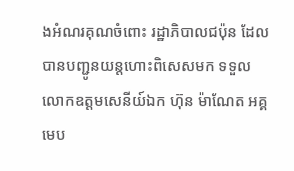ងអំណរគុណចំពោះ រដ្ឋាភិបាលជប៉ុន ដែលបានបញ្ជូនយន្តហោះពិសេសមក ទទួលលោកឧត្តមសេនីយ៍ឯក ហ៊ុន ម៉ាណែត អគ្គមេប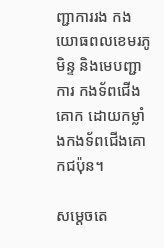ញ្ជាការរង កងយោធពលខេមរភូមិន្ទ និងមេបញ្ជាការ កងទ័ពជើងគោក ដោយកម្លាំងកងទ័ពជើងគោកជប៉ុន។

សម្តេចតេ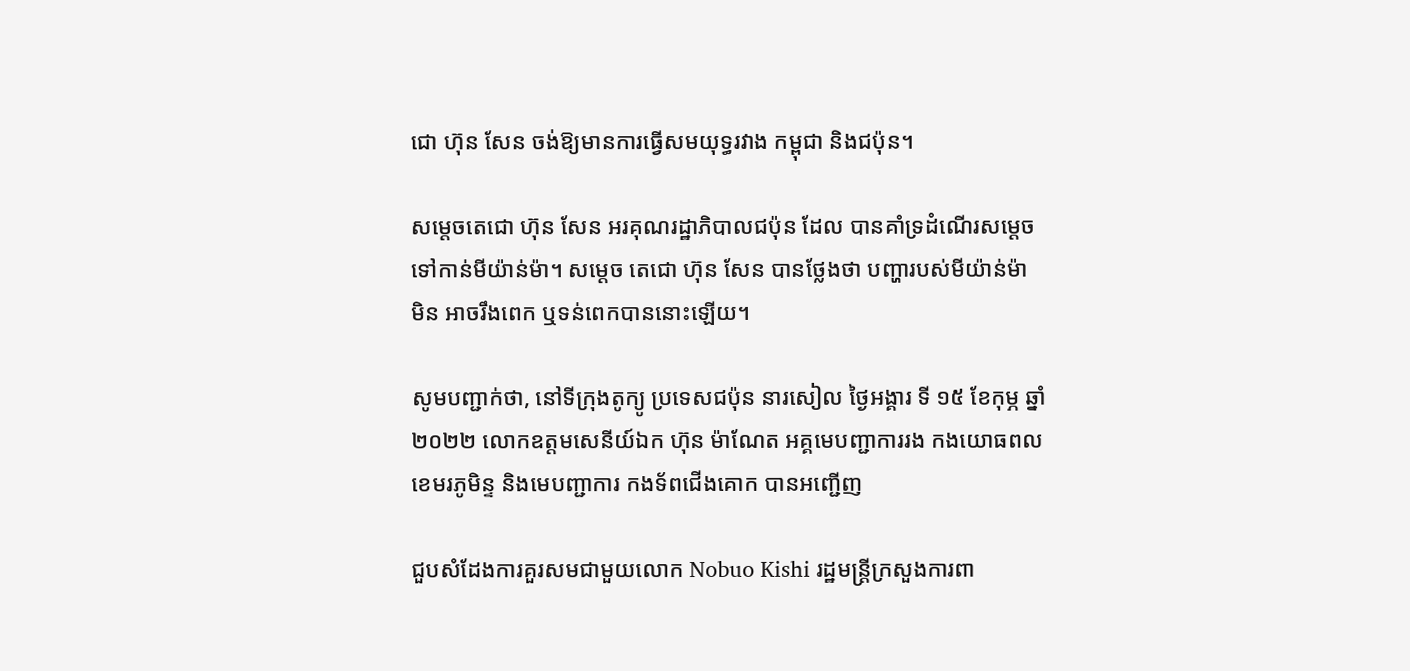ជោ ហ៊ុន សែន ចង់ឱ្យមានការធ្វើសមយុទ្ធរវាង កម្ពុជា និងជប៉ុន។

សម្តេចតេជោ ហ៊ុន សែន អរគុណរដ្ឋាភិបាលជប៉ុន ដែល បានគាំទ្រដំណើរសម្ដេចទៅកាន់មីយ៉ាន់ម៉ា។ សម្តេច តេជោ ហ៊ុន សែន បានថ្លែងថា បញ្ហារបស់មីយ៉ាន់ម៉ា មិន អាចរឹងពេក ឬទន់ពេកបាននោះឡើយ។

សូមបញ្ជាក់ថា, នៅទីក្រុងតូក្យូ ប្រទេសជប៉ុន នារសៀល ថ្ងៃអង្គារ ទី ១៥ ខែកុម្ភ ឆ្នាំ២០២២ លោកឧត្តមសេនីយ៍ឯក ហ៊ុន ម៉ាណែត អគ្គមេបញ្ជាការរង កងយោធពលខេមរភូមិន្ទ និងមេបញ្ជាការ កងទ័ពជើងគោក បានអញ្ជើញ

ជួបសំដែងការគួរសមជាមួយលោក Nobuo Kishi រដ្ឋមន្ត្រីក្រសួងការពា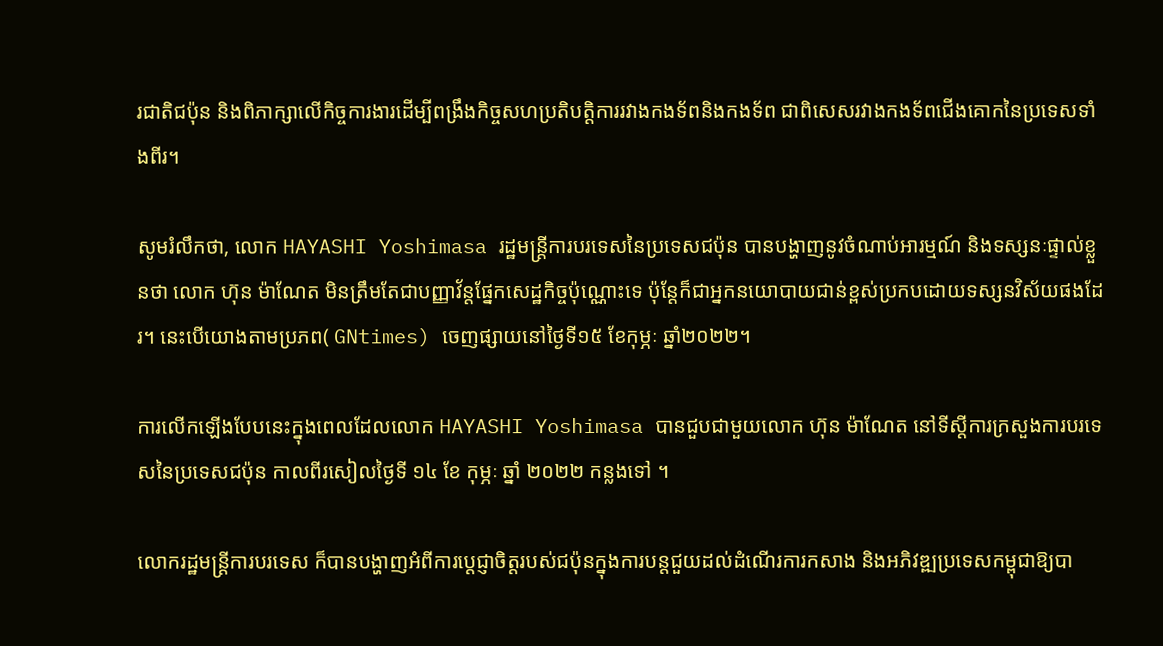រជាតិជប៉ុន និងពិភាក្សាលើកិច្ចការងារដើម្បីពង្រឹងកិច្ចសហប្រតិបត្តិការរវាងកងទ័ពនិងកងទ័ព ជាពិសេសរវាងកងទ័ពជើងគោកនៃប្រទេសទាំងពីរ។

សូមរំលឹកថា, លោក HAYASHI Yoshimasa រដ្ឋមន្ត្រីការបរទេសនៃប្រទេសជប៉ុន បានបង្ហាញនូវចំណាប់អារម្មណ៍ និងទស្សនៈផ្ទាល់ខ្លួនថា លោក ហ៊ុន ម៉ាណែត មិនត្រឹមតែជាបញ្ញាវ័ន្តផ្នែកសេដ្ឋកិច្ចប៉ុណ្ណោះទេ ប៉ុន្តែក៏ជាអ្នកនយោបាយជាន់ខ្ពស់ប្រកបដោយទស្សនវិស័យផងដែរ។ នេះបើយោងតាមប្រភព( GNtimes) ចេញផ្សាយនៅថ្ងៃទី១៥ ខែកុម្ភៈ ឆ្នាំ២០២២។

ការលើកឡើងបែបនេះក្នុងពេលដែលលោក HAYASHI Yoshimasa បានជួបជាមួយលោក ហ៊ុន ម៉ាណែត នៅទីស្តីការក្រសួងការបរទេសនៃប្រទេសជប៉ុន កាលពីរសៀលថ្ងៃទី ១៤ ខែ កុម្ភៈ ឆ្នាំ ២០២២ កន្លងទៅ ។

លោករដ្ឋមន្ត្រីការបរទេស ក៏បានបង្ហាញអំពីការប្តេជ្ញាចិត្តរបស់ជប៉ុនក្នុងការបន្តជួយដល់ដំណើរការកសាង និងអភិវឌ្ឍប្រទេសកម្ពុជាឱ្យបា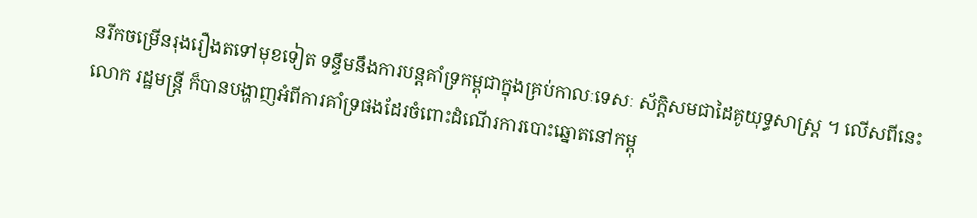នរីកចម្រើនរុងរឿងតទៅមុខទៀត ទន្ទឹមនឹងការបន្តគាំទ្រកម្ពុជាក្នុងគ្រប់កាលៈទេសៈ ស័ក្ដិសមជាដៃគូយុទ្ធសាស្ត្រ ។ លើសពីនេះ លោក រដ្ឋមន្ត្រី ក៏បានបង្ហាញអំពីការគាំទ្រផងដែរចំពោះដំណើរការបោះឆ្នោតនៅកម្ពុ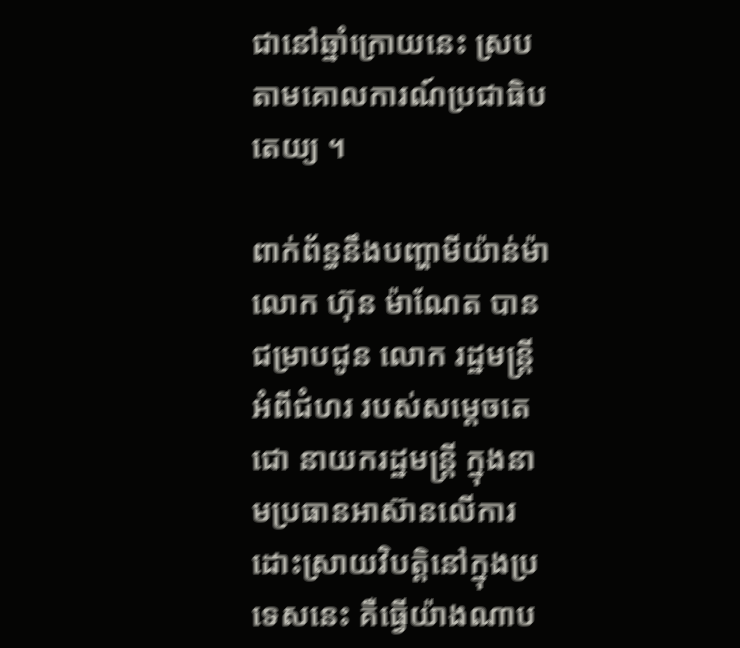ជានៅឆ្នាំក្រោយនេះ ស្របតាមគោលការណ៍ប្រជាធិបតេយ្យ ។

ពាក់ព័ន្ធនឹងបញ្ហាមីយ៉ាន់ម៉ា លោក ហ៊ុន ម៉ាណែត បានជម្រាបជូន លោក រដ្ឋមន្ត្រី អំពីជំហរ របស់សម្តេចតេជោ នាយករដ្ឋមន្ត្រី ក្នុងនាមប្រធានអាស៊ានលើការដោះស្រាយវិបត្តិនៅក្នុងប្រទេសនេះ គឺធ្វើយ៉ាងណាប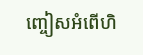ញ្ចៀសអំពើហិ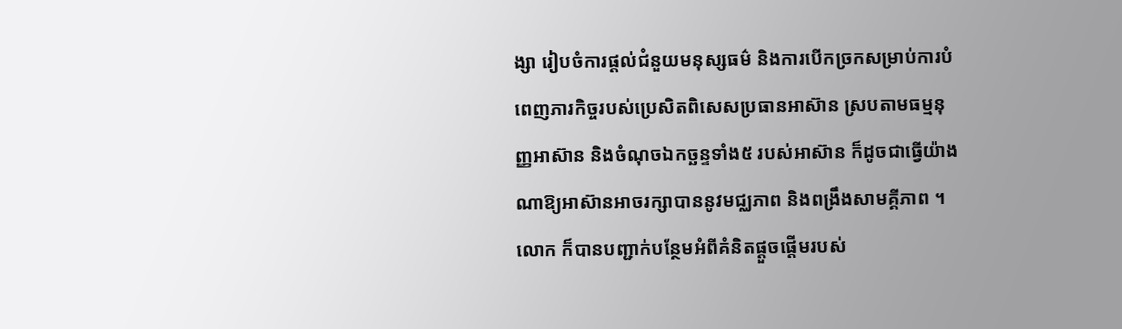ង្សា រៀបចំការផ្ដល់ជំនួយមនុស្សធម៌ និងការបើកច្រកសម្រាប់ការបំពេញភារកិច្ចរបស់ប្រេសិតពិសេសប្រធានអាស៊ាន ស្របតាមធម្មនុញ្ញអាស៊ាន និងចំណុចឯកច្ឆន្ទទាំង៥ របស់អាស៊ាន ក៏ដូចជាធ្វើយ៉ាងណាឱ្យអាស៊ានអាចរក្សាបាននូវមជ្ឈភាព និងពង្រឹងសាមគ្គីភាព ។ លោក ក៏បានបញ្ជាក់បន្ថែមអំពីគំនិតផ្ដួចផ្តើមរបស់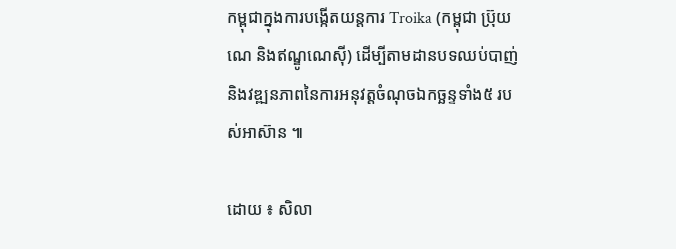កម្ពុជាក្នុងការបង្កើតយន្តការ Troika (កម្ពុជា ប្រ៊ុយណេ និងឥណ្ឌូណេស៊ី) ដើម្បីតាមដានបទឈប់បាញ់ និងវឌ្ឍនភាពនៃការអនុវត្តចំណុចឯកច្ឆន្ទទាំង៥ របស់អាស៊ាន ៕

ដោយ ៖ សិលា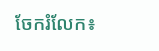ចែករំលែក៖